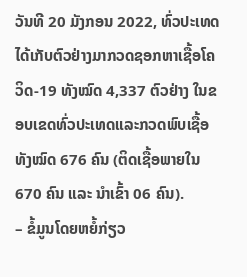ວັນທີ 20 ມັງກອນ 2022, ທົ່ວປະເທດ ໄດ້ເກັບຕົວຢ່າງມາກວດຊອກຫາເຊື້ອໂຄວິດ-19 ທັງໝົດ 4,337 ຕົວຢ່າງ ໃນຂອບເຂດທົ່ວປະເທດແລະກວດພົບເຊື້ອທັງໝົດ 676 ຄົນ (ຕິດເຊື້ອພາຍໃນ 670 ຄົນ ແລະ ນໍາເຂົ້າ 06 ຄົນ).
– ຂໍ້ມູນໂດຍຫຍໍ້ກ່ຽວ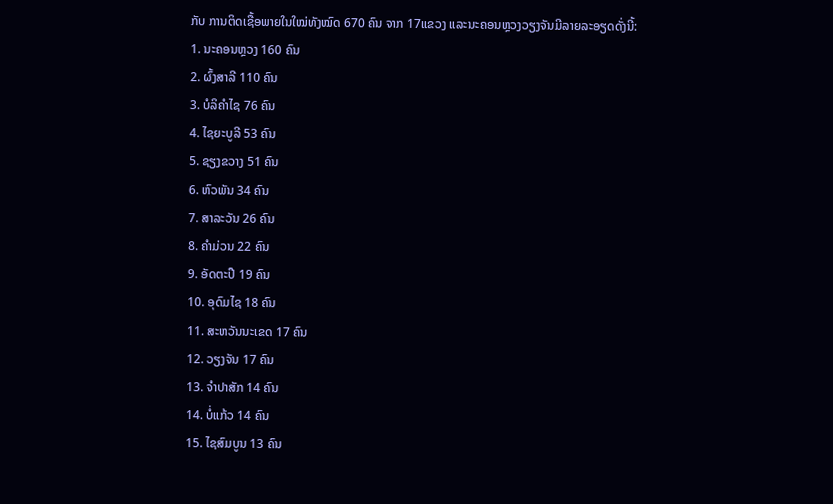ກັບ ການຕິດເຊື້ອພາຍໃນໃໝ່ທັງໝົດ 670 ຄົນ ຈາກ 17ແຂວງ ແລະນະຄອນຫຼວງວຽງຈັນມີລາຍລະອຽດດັ່ງນີ້:
1. ນະຄອນຫຼວງ 160 ຄົນ
2. ຜົ້ງສາລີ 110 ຄົນ
3. ບໍລິຄຳໄຊ 76 ຄົນ
4. ໄຊຍະບູລີ 53 ຄົນ
5. ຊຽງຂວາງ 51 ຄົນ
6. ຫົວພັນ 34 ຄົນ
7. ສາລະວັນ 26 ຄົນ
8. ຄຳມ່ວນ 22 ຄົນ
9. ອັດຕະປື 19 ຄົນ
10. ອຸດົມໄຊ 18 ຄົນ
11. ສະຫວັນນະເຂດ 17 ຄົນ
12. ວຽງຈັນ 17 ຄົນ
13. ຈຳປາສັກ 14 ຄົນ
14. ບໍ່ແກ້ວ 14 ຄົນ
15. ໄຊສົມບູນ 13 ຄົນ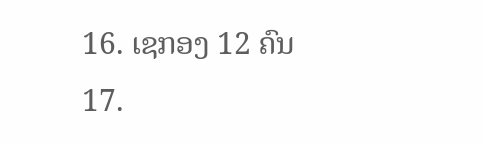16. ເຊກອງ 12 ຄົນ
17.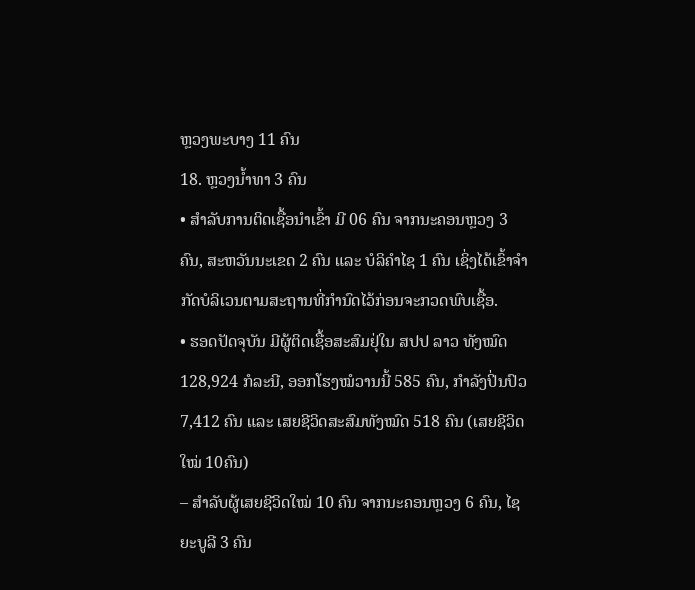ຫຼວງພະບາງ 11 ຄົນ
18. ຫຼວງນ້ຳທາ 3 ຄົນ
• ສໍາລັບການຕິດເຊື້ອນໍາເຂົ້າ ມີ 06 ຄົນ ຈາກນະຄອນຫຼວງ 3 ຄົນ, ສະຫວັນນະເຂດ 2 ຄົນ ແລະ ບໍລິຄຳໄຊ 1 ຄົນ ເຊິ່ງໄດ້ເຂົ້າຈຳກັດບໍລິເວນຕາມສະຖານທີ່ກຳນົດໄວ້ກ່ອນຈະກວດພົບເຊື້ອ.
• ຮອດປັດຈຸບັນ ມີຜູ້ຕິດເຊື້ອສະສົມຢຸ່ໃນ ສປປ ລາວ ທັງໝົດ128,924 ກໍລະນີ, ອອກໂຮງໝໍວານນີ້ 585 ຄົນ, ກຳລັງປິ່ນປົວ 7,412 ຄົນ ແລະ ເສຍຊີວິດສະສົມທັງໝົດ 518 ຄົນ (ເສຍຊີວິດໃໝ່ 10ຄົນ)
– ສຳລັບຜູ້ເສຍຊີວິດໃໝ່ 10 ຄົນ ຈາກນະຄອນຫຼວງ 6 ຄົນ, ໄຊຍະບູລີ 3 ຄົນ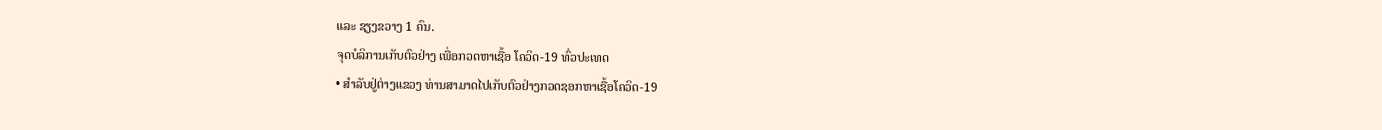ແລະ ຊຽງຂວາງ 1 ຄົນ.
ຈຸດບໍລິການເກັບຕົວຢ່າງ ເພື່ອກວດຫາເຊື້ອ ໂຄວິດ-19 ທົ່ວປະເທດ
• ສໍາລັບຢູ່ຕ່າງແຂວງ ທ່ານສາມາດໄປເກັບຕົວຢ່າງກວດຊອກຫາເຊື້ອໂຄວິດ-19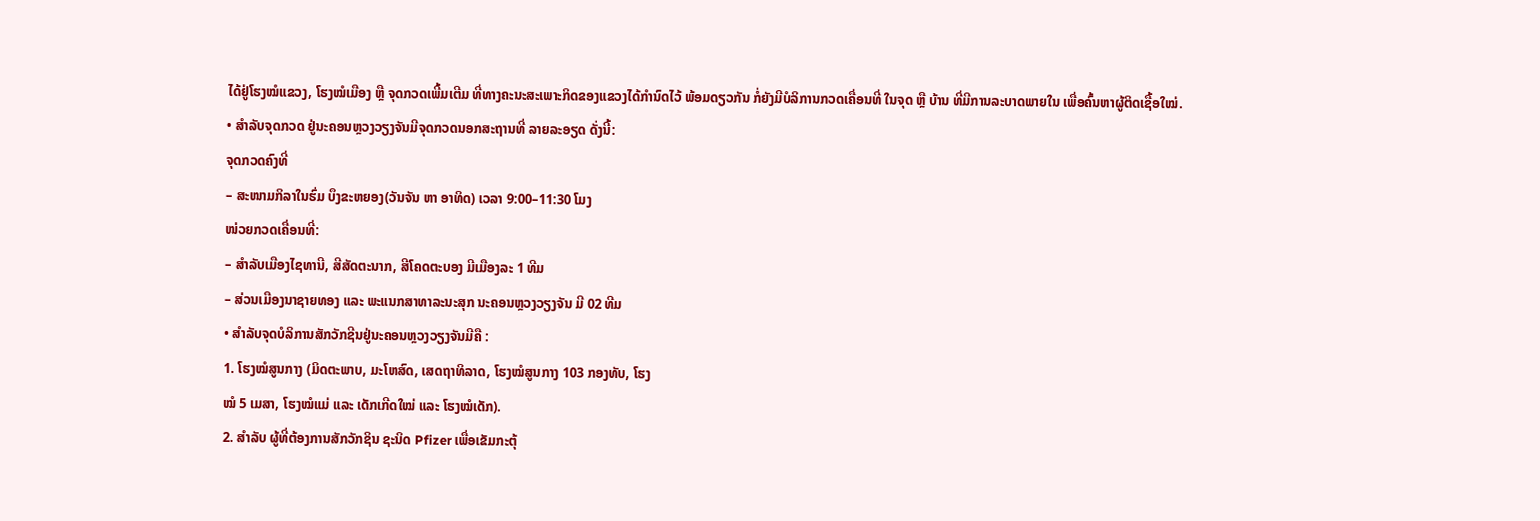ໄດ້ຢູ່ໂຮງໝໍແຂວງ, ໂຮງໝໍເມືອງ ຫຼື ຈຸດກວດເພີ້ມເຕີມ ທີ່ທາງຄະນະສະເພາະກິດຂອງແຂວງໄດ້ກຳນົດໄວ້ ພ້ອມດຽວກັນ ກໍ່ຍັງມີບໍລິການກວດເຄື່ອນທີ່ ໃນຈຸດ ຫຼື ບ້ານ ທີ່ມີການລະບາດພາຍໃນ ເພື່ອຄົ້ນຫາຜູ້ຕິດເຊື້ອໃໝ່.
• ສໍາລັບຈຸດກວດ ຢູ່ນະຄອນຫຼວງວຽງຈັນມີຈຸດກວດນອກສະຖານທີ່ ລາຍລະອຽດ ດັ່ງນີ້:
ຈຸດກວດຄົງທີ່
– ສະໜາມກິລາໃນຮົ່ມ ບຶງຂະຫຍອງ(ວັນຈັນ ຫາ ອາທິດ) ເວລາ 9:00–11:30 ໂມງ
ໜ່ວຍກວດເຄື່ອນທີ່:
– ສຳລັບເມືອງໄຊທານີ, ສີສັດຕະນາກ, ສີໂຄດຕະບອງ ມີເມືອງລະ 1 ທີມ
– ສ່ວນເມືອງນາຊາຍທອງ ແລະ ພະແນກສາທາລະນະສຸກ ນະຄອນຫຼວງວຽງຈັນ ມີ 02 ທີມ
• ສໍາລັບຈຸດບໍລິການສັກວັກຊີນຢູ່ນະຄອນຫຼວງວຽງຈັນມີຄື :
1. ໂຮງໝໍສູນກາງ (ມິດຕະພາບ, ມະໂຫສົດ, ເສດຖາທິລາດ, ໂຮງໝໍສູນກາງ 103 ກອງທັບ, ໂຮງ
ໝໍ 5 ເມສາ, ໂຮງໝໍແມ່ ແລະ ເດັກເກີດໃໝ່ ແລະ ໂຮງໝໍເດັກ).
2. ສຳລັບ ຜູ້ທີ່ຕ້ອງການສັກວັກຊິນ ຊະນິດ Pfizer ເພື່ອເຂັມກະຕຸ້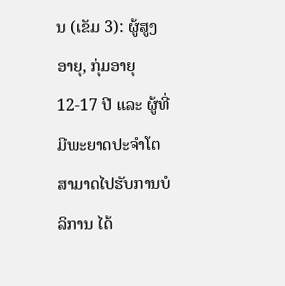ນ (ເຂັມ 3): ຜູ້ສູງອາຍຸ, ກຸ່ມອາຍຸ 12-17 ປີ ແລະ ຜູ້ທີ່ມີພະຍາດປະຈໍາໂຕສາມາດໄປຮັບການບໍລິການ ໄດ້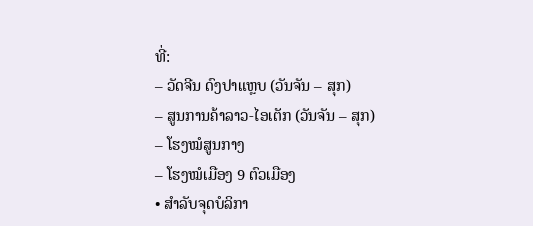ທີ່:
– ວັດຈີນ ດົງປາແຫຼບ (ວັນຈັນ – ສຸກ)
– ສູນການຄ້າລາວ-ໄອເຕັກ (ວັນຈັນ – ສຸກ)
– ໂຮງໝໍສູນກາງ
– ໂຮງໝໍເມືອງ 9 ຕົວເມືອງ
• ສຳລັບຈຸດບໍລິກາ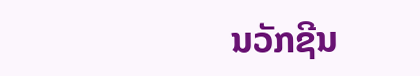ນວັກຊີນ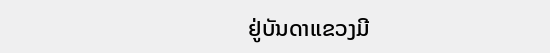ຢູ່ບັນດາແຂວງມີ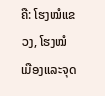ຄື: ໂຮງໝໍແຂວງ, ໂຮງໝໍເມືອງແລະຈຸດ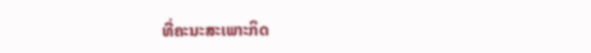ທີ່ຄະນະສະເພາະກິດ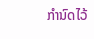ກໍານົດໄວ້